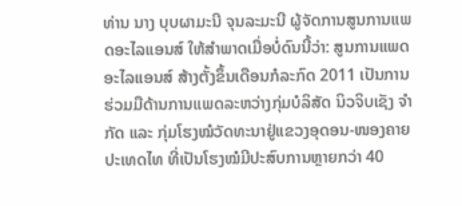ທ່ານ ນາງ ບຸບຜາມະນີ ຈຸນລະມະນີ ຜູ້ຈັດການສູນການແພດອະໄລແອນສ໌ ໃຫ້ສຳພາດເມື່ອບໍ່ດົນນີ້ວ່າ: ສູນການແພດອະໄລແອນສ໌ ສ້າງຕັ້ງຂຶ້ນເດືອນກໍລະກົດ 2011 ເປັນການຮ່ວມມືດ້ານການແພດລະຫວ່າງກຸ່ມບໍລິສັດ ນິວຈິບເຊັງ ຈຳກັດ ແລະ ກຸ່ມໂຮງໝໍວັດທະນາຢູ່ແຂວງອຸດອນ-ໜອງຄາຍ ປະເທດໄທ ທີ່ເປັນໂຮງໝໍມີປະສົບການຫຼາຍກວ່າ 40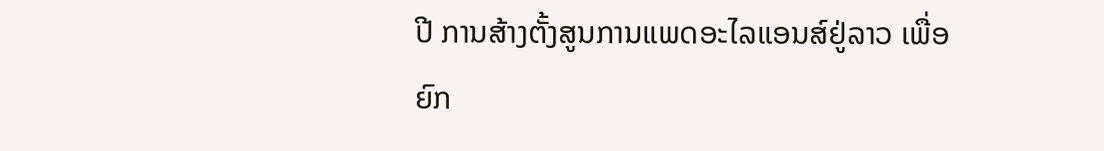ປີ ການສ້າງຕັ້ງສູນການແພດອະໄລແອນສ໌ຢູ່ລາວ ເພື່ອຍົກ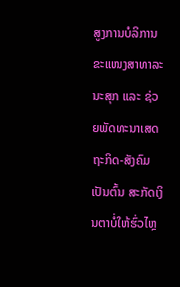ສູງການບໍລິການຂະແໜງສາທາລະນະສຸກ ແລະ ຊ່ວຍພັດທະນາເສດຖະກິດ-ສັງຄົມ ເປັນຕົ້ນ ສະກັດເງິນຕາບໍ່ໃຫ້ຮົ່ວໄຫຼ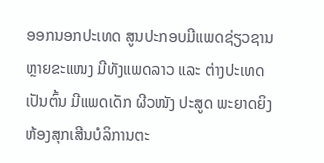ອອກນອກປະເທດ ສູນປະກອບມີແພດຊ່ຽວຊານຫຼາຍຂະແໜງ ມີທັງແພດລາວ ແລະ ຕ່າງປະເທດ ເປັນຕົ້ນ ມີແພດເດັກ ຜີວໜັງ ປະສູດ ພະຍາດຍິງ ຫ້ອງສຸກເສີນບໍລິການຕະ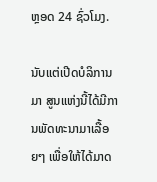ຫຼອດ 24 ຊົ່ວໂມງ.

ນັບແຕ່ເປີດບໍລິການມາ ສູນແຫ່ງນີ້ໄດ້ມີການພັດທະນາມາເລື້ອຍໆ ເພື່ອໃຫ້ໄດ້ມາດ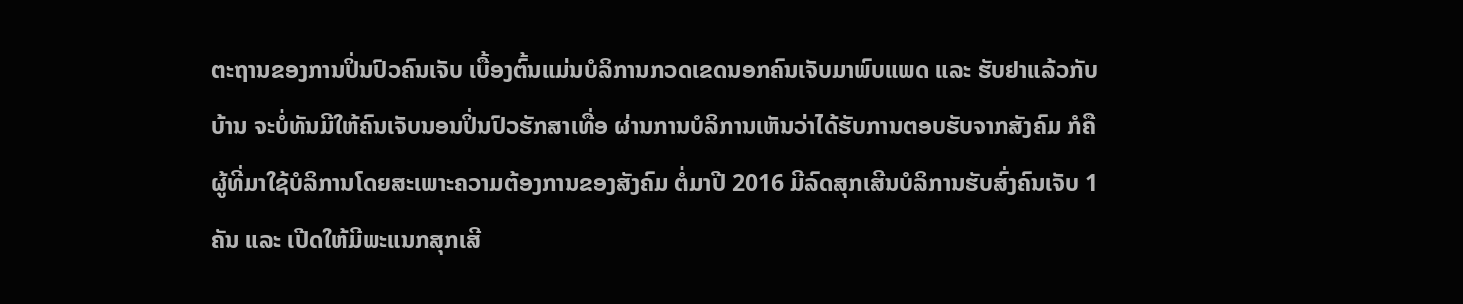ຕະຖານຂອງການປິ່ນປົວຄົນເຈັບ ເບື້ອງຕົ້ນແມ່ນບໍລິການກວດເຂດນອກຄົນເຈັບມາພົບແພດ ແລະ ຮັບຢາແລ້ວກັບບ້ານ ຈະບໍ່ທັນມີໃຫ້ຄົນເຈັບນອນປິ່ນປົວຮັກສາເທື່ອ ຜ່ານການບໍລິການເຫັນວ່າໄດ້ຮັບການຕອບຮັບຈາກສັງຄົມ ກໍຄືຜູ້ທີ່ມາໃຊ້ບໍລິການໂດຍສະເພາະຄວາມຕ້ອງການຂອງສັງຄົມ ຕໍ່ມາປີ 2016 ມີລົດສຸກເສີນບໍລິການຮັບສົ່ງຄົນເຈັບ 1 ຄັນ ແລະ ເປີດໃຫ້ມີພະແນກສຸກເສີ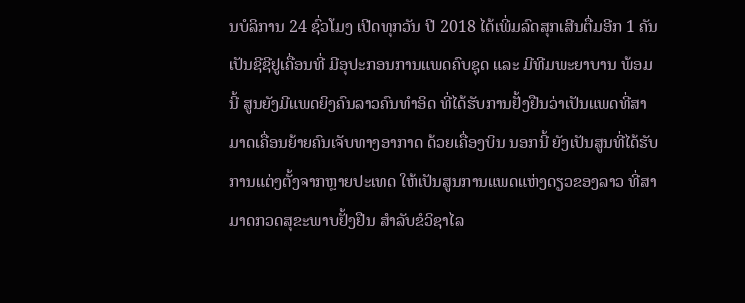ນບໍລິການ 24 ຊົ່ວໂມງ ເປີດທຸກວັນ ປີ 2018 ໄດ້ເພີ່ມລົດສຸກເສີນຕື່ມອີກ 1 ຄັນ ເປັນຊີຊີຢູເຄື່ອນທີ່ ມີອຸປະກອນການແພດຄົບຊຸດ ແລະ ມີທີມພະຍາບານ ພ້ອມນີ້ ສູນຍັງມີແພດຍິງຄົນລາວຄົນທຳອິດ ທີ່ໄດ້ຮັບການຢັ້ງຢືນວ່າເປັນແພດທີ່ສາມາດເຄື່ອນຍ້າຍຄົນເຈັບທາງອາກາດ ດ້ວຍເຄື່ອງບິນ ນອກນີ້ ຍັງເປັນສູນທີ່ໄດ້ຮັບການແຕ່ງຕັ້ງຈາກຫຼາຍປະເທດ ໃຫ້ເປັນສູນການແພດແຫ່ງດຽວຂອງລາວ ທີ່ສາມາດກວດສຸຂະພາບຢັ້ງຢືນ ສຳລັບຂໍວິຊາໄລ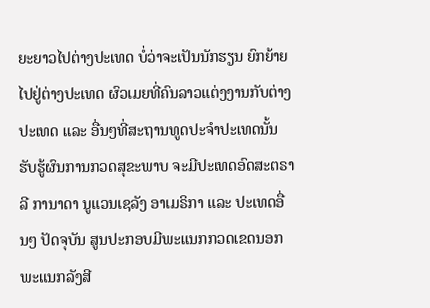ຍະຍາວໄປຕ່າງປະເທດ ບໍ່ວ່າຈະເປັນນັກຮຽນ ຍົກຍ້າຍໄປຢູ່ຕ່າງປະເທດ ຜົວເມຍທີ່ຄົນລາວແຕ່ງງານກັບຕ່າງປະເທດ ແລະ ອື່ນໆທີ່ສະຖານທູດປະຈຳປະເທດນັ້ນ ຮັບຮູ້ຜົນການກວດສຸຂະພາບ ຈະມີປະເທດອົດສະຕຣາລີ ການາດາ ນູແວນເຊລັງ ອາເມຣິກາ ແລະ ປະເທດອື່ນໆ ປັດຈຸບັນ ສູນປະກອບມີພະແນກກວດເຂດນອກ ພະແນກລັງສີ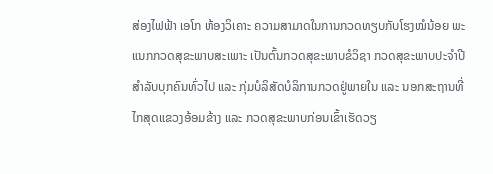ສ່ອງໄຟຟ້າ ເອໂກ ຫ້ອງວິເຄາະ ຄວາມສາມາດໃນການກວດທຽບກັບໂຮງໝໍນ້ອຍ ພະແນກກວດສຸຂະພາບສະເພາະ ເປັນຕົ້ນກວດສຸຂະພາບຂໍວິຊາ ກວດສຸຂະພາບປະຈຳປີສຳລັບບຸກຄົນທົ່ວໄປ ແລະ ກຸ່ມບໍລິສັດບໍລິການກວດຢູ່ພາຍໃນ ແລະ ນອກສະຖານທີ່ໄກສຸດແຂວງອ້ອມຂ້າງ ແລະ ກວດສຸຂະພາບກ່ອນເຂົ້າເຮັດວຽ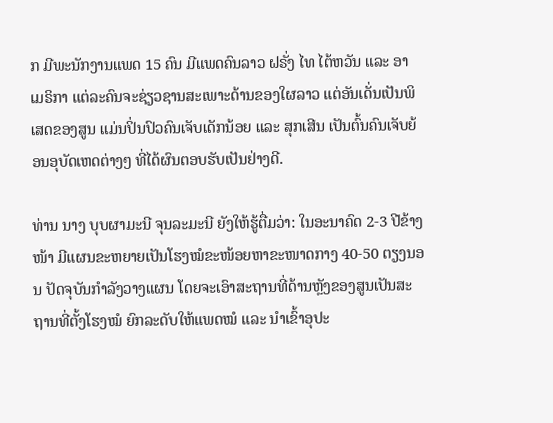ກ ມີພະນັກງານແພດ 15 ຄົນ ມີແພດຄົນລາວ ຝຣັ່ງ ໄທ ໄຕ້ຫວັນ ແລະ ອາເມຣິກາ ແຕ່ລະຄົນຈະຊ່ຽວຊານສະເພາະດ້ານຂອງໃຜລາວ ແຕ່ອັນເດັ່ນເປັນພິເສດຂອງສູນ ແມ່ນປິ່ນປົວຄົນເຈັບເດັກນ້ອຍ ແລະ ສຸກເສີນ ເປັນຕົ້ນຄົນເຈັບຍ້ອນອຸບັດເຫດຕ່າງໆ ທີ່ໄດ້ຜົນຕອບຮັບເປັນຢ່າງດີ.

ທ່ານ ນາງ ບຸບຜາມະນີ ຈຸນລະມະນີ ຍັງໃຫ້ຮູ້ຕື່ມວ່າ: ໃນອະນາຄົດ 2-3 ປີຂ້າງໜ້າ ມີແຜນຂະຫຍາຍເປັນໂຮງໝໍຂະໜ້ອຍຫາຂະໜາດກາງ 40-50 ຕຽງນອນ ປັດຈຸບັນກຳລັງວາງແຜນ ໂດຍຈະເອົາສະຖານທີ່ດ້ານຫຼັງຂອງສູນເປັນສະຖານທີ່ຕັ້ງໂຮງໝໍ ຍົກລະດັບໃຫ້ແພດໝໍ ແລະ ນຳເຂົ້າອຸປະ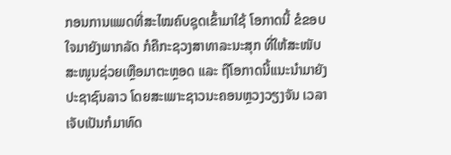ກອນການແພດທີ່ສະໄໝຄົບຊຸດເຂົ້າມາໃຊ້ ໂອກາດນີ້ ຂໍຂອບໃຈມາຍັງພາກລັດ ກໍຄືກະຊວງສາທາລະນະສຸກ ທີ່ໃຫ້ສະໜັບສະໜູນຊ່ວຍເຫຼືອມາຕະຫຼອດ ແລະ ຖືໂອກາດນີ້ແນະນຳມາຍັງປະຊາຊົນລາວ ໂດຍສະເພາະຊາວນະຄອນຫຼວງວຽງຈັນ ເວລາເຈັບເປັນກໍມາທົດ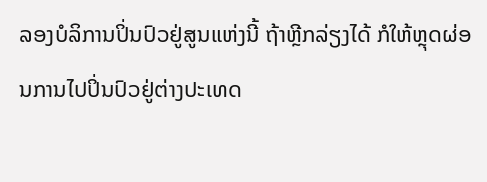ລອງບໍລິການປິ່ນປົວຢູ່ສູນແຫ່ງນີ້ ຖ້າຫຼີກລ່ຽງໄດ້ ກໍໃຫ້ຫຼຸດຜ່ອນການໄປປິ່ນປົວຢູ່ຕ່າງປະເທດ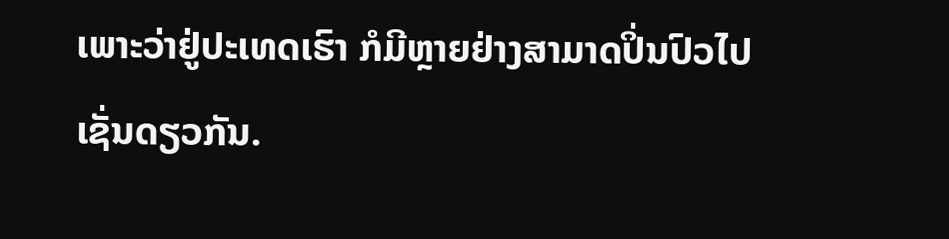ເພາະວ່າຢູ່ປະເທດເຮົາ ກໍມີຫຼາຍຢ່າງສາມາດປິ່ນປົວໄປເຊັ່ນດຽວກັນ.